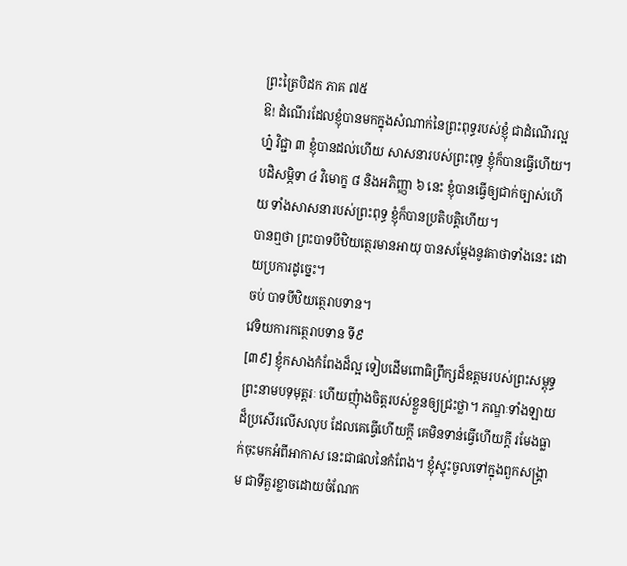ព្រះត្រៃបិដក ភាគ ៧៥
ឱ! ដំណើរដែលខ្ញុំបានមកក្នុងសំណាក់នៃព្រះពុទ្ធរបស់ខ្ញុំ ជាដំណើរល្អហ្ន៎ វិជ្ជា ៣ ខ្ញុំបានដល់ហើយ សាសនារបស់ព្រះពុទ្ធ ខ្ញុំក៏បានធ្វើហើយ។ បដិសម្ភិទា ៤ វិមោក្ខ ៨ និងអភិញ្ញា ៦ នេះ ខ្ញុំបានធ្វើឲ្យជាក់ច្បាស់ហើយ ទាំងសាសនារបស់ព្រះពុទ្ធ ខ្ញុំក៏បានប្រតិបត្តិហើយ។
បានឮថា ព្រះបាទបីឋិយត្ថេរមានអាយុ បានសម្តែងនូវគាថាទាំងនេះ ដោយប្រការដូច្នេះ។
ចប់ បាទបីឋិយត្ថេរាបទាន។
វេទិយការកត្ថេរាបទាន ទី៩
[៣៩] ខ្ញុំកសាងកំពែងដ៏ល្អ ទៀបដើមពោធិព្រឹក្សដ៏ឧត្តមរបស់ព្រះសម្ពុទ្ធ ព្រះនាមបទុមុត្តរៈ ហើយញុំាងចិត្តរបស់ខ្លួនឲ្យជ្រះថ្លា។ ភណ្ឌៈទាំងឡាយដ៏ប្រសើរលើសលុប ដែលគេធ្វើហើយក្តី គេមិនទាន់ធ្វើហើយក្តី រមែងធ្លាក់ចុះមកអំពីអាកាស នេះជាផលនៃកំពែង។ ខ្ញុំស្ទុះចូលទៅក្នុងពួកសង្គ្រាម ជាទីគួរខ្លាចដោយចំណែក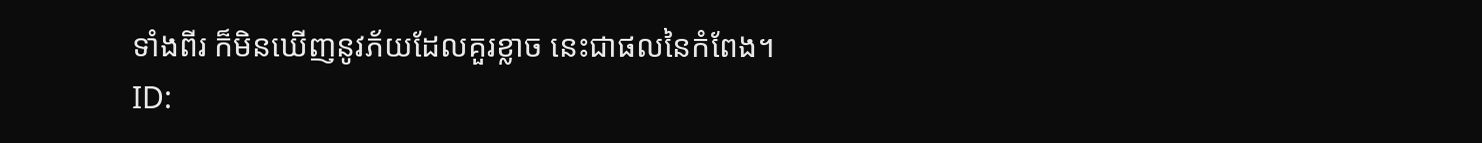ទាំងពីរ ក៏មិនឃើញនូវភ័យដែលគួរខ្លាច នេះជាផលនៃកំពែង។
ID: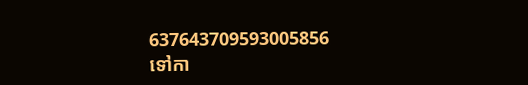637643709593005856
ទៅកា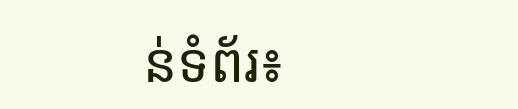ន់ទំព័រ៖